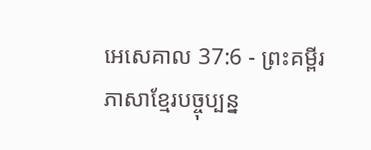អេសេគាល 37:6 - ព្រះគម្ពីរភាសាខ្មែរបច្ចុប្បន្ន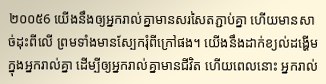២០០៥6 យើងនឹងឲ្យអ្នករាល់គ្នាមានសរសៃតភ្ជាប់គ្នា ហើយមានសាច់ដុះពីលើ ព្រមទាំងមានស្បែករុំពីក្រៅផង។ យើងនឹងដាក់ខ្យល់ដង្ហើមក្នុងអ្នករាល់គ្នា ដើម្បីឲ្យអ្នករាល់គ្នាមានជីវិត ហើយពេលនោះ អ្នករាល់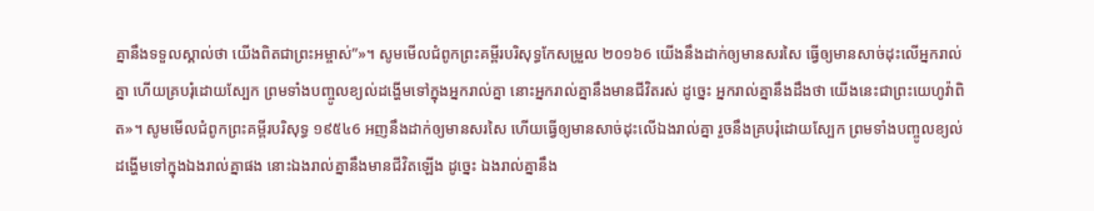គ្នានឹងទទួលស្គាល់ថា យើងពិតជាព្រះអម្ចាស់”»។ សូមមើលជំពូកព្រះគម្ពីរបរិសុទ្ធកែសម្រួល ២០១៦6 យើងនឹងដាក់ឲ្យមានសរសៃ ធ្វើឲ្យមានសាច់ដុះលើអ្នករាល់គ្នា ហើយគ្របរុំដោយស្បែក ព្រមទាំងបញ្ចូលខ្យល់ដង្ហើមទៅក្នុងអ្នករាល់គ្នា នោះអ្នករាល់គ្នានឹងមានជីវិតរស់ ដូច្នេះ អ្នករាល់គ្នានឹងដឹងថា យើងនេះជាព្រះយេហូវ៉ាពិត»។ សូមមើលជំពូកព្រះគម្ពីរបរិសុទ្ធ ១៩៥៤6 អញនឹងដាក់ឲ្យមានសរសៃ ហើយធ្វើឲ្យមានសាច់ដុះលើឯងរាល់គ្នា រួចនឹងគ្របរុំដោយស្បែក ព្រមទាំងបញ្ចូលខ្យល់ដង្ហើមទៅក្នុងឯងរាល់គ្នាផង នោះឯងរាល់គ្នានឹងមានជីវិតឡើង ដូច្នេះ ឯងរាល់គ្នានឹង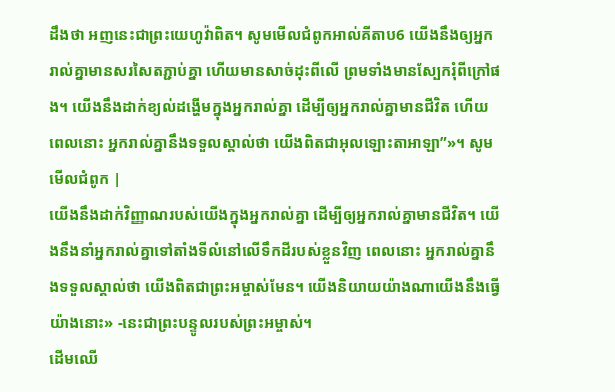ដឹងថា អញនេះជាព្រះយេហូវ៉ាពិត។ សូមមើលជំពូកអាល់គីតាប6 យើងនឹងឲ្យអ្នករាល់គ្នាមានសរសៃតភ្ជាប់គ្នា ហើយមានសាច់ដុះពីលើ ព្រមទាំងមានស្បែករុំពីក្រៅផង។ យើងនឹងដាក់ខ្យល់ដង្ហើមក្នុងអ្នករាល់គ្នា ដើម្បីឲ្យអ្នករាល់គ្នាមានជីវិត ហើយពេលនោះ អ្នករាល់គ្នានឹងទទួលស្គាល់ថា យើងពិតជាអុលឡោះតាអាឡា”»។ សូមមើលជំពូក |
យើងនឹងដាក់វិញ្ញាណរបស់យើងក្នុងអ្នករាល់គ្នា ដើម្បីឲ្យអ្នករាល់គ្នាមានជីវិត។ យើងនឹងនាំអ្នករាល់គ្នាទៅតាំងទីលំនៅលើទឹកដីរបស់ខ្លួនវិញ ពេលនោះ អ្នករាល់គ្នានឹងទទួលស្គាល់ថា យើងពិតជាព្រះអម្ចាស់មែន។ យើងនិយាយយ៉ាងណាយើងនឹងធ្វើយ៉ាងនោះ» -នេះជាព្រះបន្ទូលរបស់ព្រះអម្ចាស់។
ដើមឈើ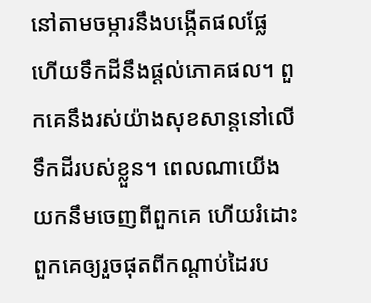នៅតាមចម្ការនឹងបង្កើតផលផ្លែ ហើយទឹកដីនឹងផ្ដល់ភោគផល។ ពួកគេនឹងរស់យ៉ាងសុខសាន្តនៅលើទឹកដីរបស់ខ្លួន។ ពេលណាយើងយកនឹមចេញពីពួកគេ ហើយរំដោះពួកគេឲ្យរួចផុតពីកណ្ដាប់ដៃរប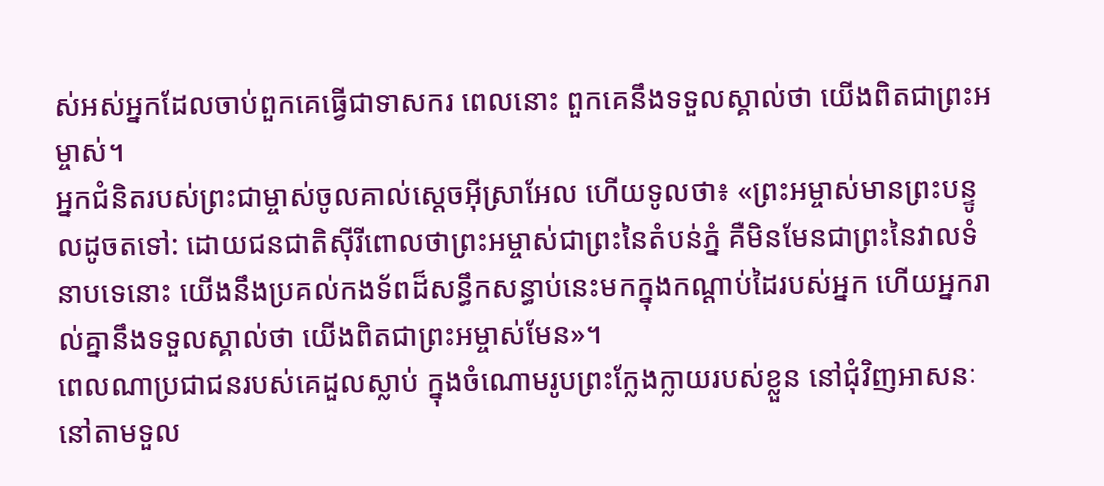ស់អស់អ្នកដែលចាប់ពួកគេធ្វើជាទាសករ ពេលនោះ ពួកគេនឹងទទួលស្គាល់ថា យើងពិតជាព្រះអម្ចាស់។
អ្នកជំនិតរបស់ព្រះជាម្ចាស់ចូលគាល់ស្ដេចអ៊ីស្រាអែល ហើយទូលថា៖ «ព្រះអម្ចាស់មានព្រះបន្ទូលដូចតទៅ: ដោយជនជាតិស៊ីរីពោលថាព្រះអម្ចាស់ជាព្រះនៃតំបន់ភ្នំ គឺមិនមែនជាព្រះនៃវាលទំនាបទេនោះ យើងនឹងប្រគល់កងទ័ពដ៏សន្ធឹកសន្ធាប់នេះមកក្នុងកណ្ដាប់ដៃរបស់អ្នក ហើយអ្នករាល់គ្នានឹងទទួលស្គាល់ថា យើងពិតជាព្រះអម្ចាស់មែន»។
ពេលណាប្រជាជនរបស់គេដួលស្លាប់ ក្នុងចំណោមរូបព្រះក្លែងក្លាយរបស់ខ្លួន នៅជុំវិញអាសនៈ នៅតាមទួល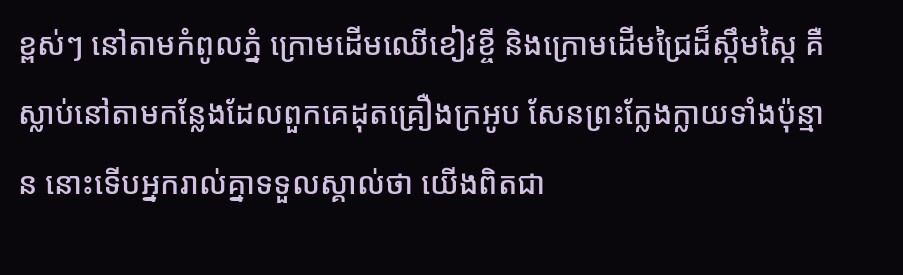ខ្ពស់ៗ នៅតាមកំពូលភ្នំ ក្រោមដើមឈើខៀវខ្ចី និងក្រោមដើមជ្រៃដ៏ស្កឹមស្កៃ គឺស្លាប់នៅតាមកន្លែងដែលពួកគេដុតគ្រឿងក្រអូប សែនព្រះក្លែងក្លាយទាំងប៉ុន្មាន នោះទើបអ្នករាល់គ្នាទទួលស្គាល់ថា យើងពិតជា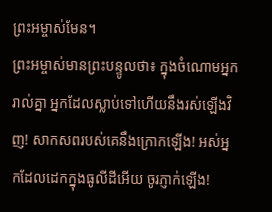ព្រះអម្ចាស់មែន។
ព្រះអម្ចាស់មានព្រះបន្ទូលថា៖ ក្នុងចំណោមអ្នករាល់គ្នា អ្នកដែលស្លាប់ទៅហើយនឹងរស់ឡើងវិញ! សាកសពរបស់គេនឹងក្រោកឡើង! អស់អ្នកដែលដេកក្នុងធូលីដីអើយ ចូរភ្ញាក់ឡើង!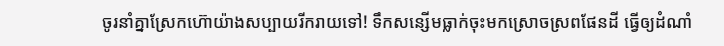ចូរនាំគ្នាស្រែកហ៊ោយ៉ាងសប្បាយរីករាយទៅ! ទឹកសន្សើមធ្លាក់ចុះមកស្រោចស្រពផែនដី ធ្វើឲ្យដំណាំ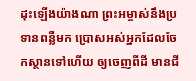ដុះឡើងយ៉ាងណា ព្រះអម្ចាស់នឹងប្រទានពន្លឺមក ប្រោសអស់អ្នកដែលចែកស្ថានទៅហើយ ឲ្យចេញពីដី មានជី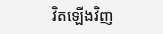វិតឡើងវិញ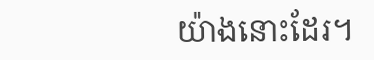យ៉ាងនោះដែរ។